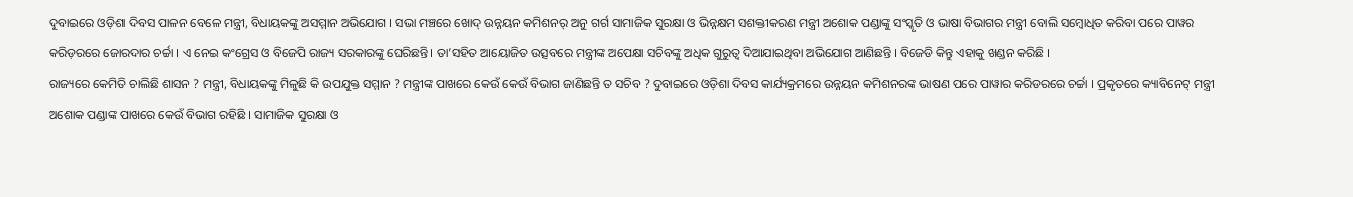ଦୁବାଇରେ ଓଡ଼ିଶା ଦିବସ ପାଳନ ବେଳେ ମନ୍ତ୍ରୀ, ବିଧାୟକଙ୍କୁ ଅସମ୍ମାନ ଅଭିଯୋଗ । ସଭା ମଞ୍ଚରେ ଖୋଦ୍ ଉନ୍ନୟନ କମିଶନର୍ ଅନୁ ଗର୍ଗ ସାମାଜିକ ସୁରକ୍ଷା ଓ ଭିନ୍ନକ୍ଷମ ସଶକ୍ତୀକରଣ ମନ୍ତ୍ରୀ ଅଶୋକ ପଣ୍ଡାଙ୍କୁ ସଂସ୍କୃତି ଓ ଭାଷା ବିଭାଗର ମନ୍ତ୍ରୀ ବୋଲି ସମ୍ବୋଧିତ କରିବା ପରେ ପାୱର କରିଡ଼ରରେ ଜୋରଦାର ଚର୍ଚ୍ଚା । ଏ ନେଇ କଂଗ୍ରେସ ଓ ବିଜେପି ରାଜ୍ୟ ସରକାରଙ୍କୁ ଘେରିଛନ୍ତି। ତା’ସହିତ ଆୟୋଜିତ ଉତ୍ସବରେ ମନ୍ତ୍ରୀଙ୍କ ଅପେକ୍ଷା ସଚିବଙ୍କୁ ଅଧିକ ଗୁରୁତ୍ୱ ଦିଆଯାଇଥିବା ଅଭିଯୋଗ ଆଣିଛନ୍ତି । ବିଜେଡି କିନ୍ତୁ ଏହାକୁ ଖଣ୍ଡନ କରିଛି ।
ରାଜ୍ୟରେ କେମିତି ଚାଲିଛି ଶାସନ ? ମନ୍ତ୍ରୀ, ବିଧାୟକଙ୍କୁ ମିଳୁଛି କି ଉପଯୁକ୍ତ ସମ୍ମାନ ? ମନ୍ତ୍ରୀଙ୍କ ପାଖରେ କେଉଁ କେଉଁ ବିଭାଗ ଜାଣିଛନ୍ତି ତ ସଚିବ ? ଦୁବାଇରେ ଓଡ଼ିଶା ଦିବସ କାର୍ଯ୍ୟକ୍ରମରେ ଉନ୍ନୟନ କମିଶନରଙ୍କ ଭାଷଣ ପରେ ପାୱାର କରିଡରରେ ଚର୍ଚ୍ଚା । ପ୍ରକୃତରେ କ୍ୟାବିନେଟ୍ ମନ୍ତ୍ରୀ ଅଶୋକ ପଣ୍ଡାଙ୍କ ପାଖରେ କେଉଁ ବିଭାଗ ରହିଛି । ସାମାଜିକ ସୁରକ୍ଷା ଓ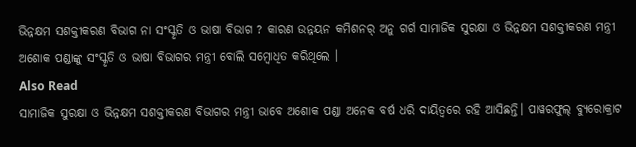ଭିନ୍ନକ୍ଷମ ସଶକ୍ତୀକରଣ ବିଭାଗ ନା ସଂସ୍କୃତି ଓ ଭାଷା ବିଭାଗ ? କାରଣ ଉନ୍ନୟନ କମିଶନର୍ ଅନୁ ଗର୍ଗ ସାମାଜିକ ସୁରକ୍ଷା ଓ ଭିନ୍ନକ୍ଷମ ସଶକ୍ତୀକରଣ ମନ୍ତ୍ରୀ ଅଶୋକ ପଣ୍ଡାଙ୍କୁ ସଂସ୍କୃତି ଓ ଭାଷା ବିଭାଗର ମନ୍ତ୍ରୀ ବୋଲି ସମ୍ବୋଧିତ କରିଥିଲେ ।
Also Read
ସାମାଜିକ ସୁରକ୍ଷା ଓ ଭିନ୍ନକ୍ଷମ ସଶକ୍ତୀକରଣ ବିଭାଗର ମନ୍ତ୍ରୀ ଭାବେ ଅଶୋକ ପଣ୍ଡା ଅନେକ ବର୍ଷ ଧରି ଦାୟିତ୍ୱରେ ରହି ଆସିଛନ୍ତି। ପାୱରଫୁଲ୍ ବ୍ୟୁରୋକ୍ରାଟ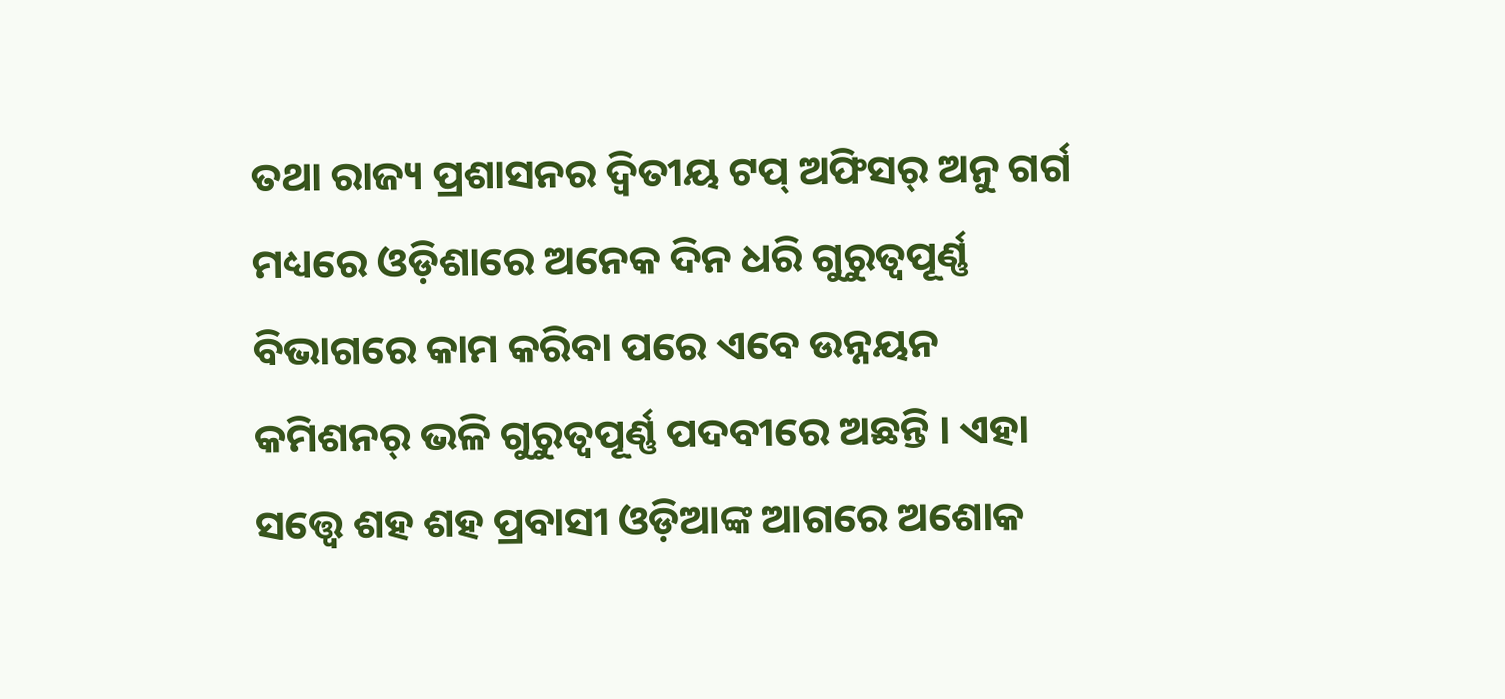ତଥା ରାଜ୍ୟ ପ୍ରଶାସନର ଦ୍ୱିତୀୟ ଟପ୍ ଅଫିସର୍ ଅନୁ ଗର୍ଗ ମଧ୍ୟରେ ଓଡ଼ିଶାରେ ଅନେକ ଦିନ ଧରି ଗୁରୁତ୍ୱପୂର୍ଣ୍ଣ ବିଭାଗରେ କାମ କରିବା ପରେ ଏବେ ଉନ୍ନୟନ କମିଶନର୍ ଭଳି ଗୁରୁତ୍ୱପୂର୍ଣ୍ଣ ପଦବୀରେ ଅଛନ୍ତି । ଏହା ସତ୍ତ୍ୱେ ଶହ ଶହ ପ୍ରବାସୀ ଓଡ଼ିଆଙ୍କ ଆଗରେ ଅଶୋକ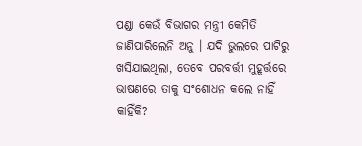ପଣ୍ଡା କେଉଁ ବିଭାଗର ମନ୍ତ୍ରୀ କେମିତି ଜାଣିପାରିଲେନି ଅନୁ । ଯଦି ଭୁଲରେ ପାଟିରୁ ଖସିଯାଇଥିଲା, ତେବେ ପରବର୍ତ୍ତୀ ମୁହୂର୍ତ୍ତରେ ଭାଷଣରେ ତାକୁ ସଂଶୋଧନ କଲେ ନାହିଁ କାହିଁକି?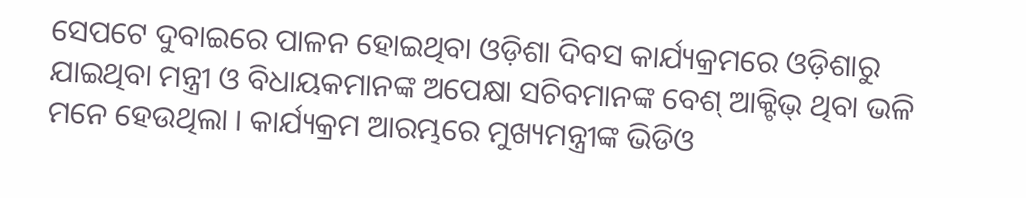ସେପଟେ ଦୁବାଇରେ ପାଳନ ହୋଇଥିବା ଓଡ଼ିଶା ଦିବସ କାର୍ଯ୍ୟକ୍ରମରେ ଓଡ଼ିଶାରୁ ଯାଇଥିବା ମନ୍ତ୍ରୀ ଓ ବିଧାୟକମାନଙ୍କ ଅପେକ୍ଷା ସଚିବମାନଙ୍କ ବେଶ୍ ଆକ୍ଟିଭ୍ ଥିବା ଭଳି ମନେ ହେଉଥିଲା । କାର୍ଯ୍ୟକ୍ରମ ଆରମ୍ଭରେ ମୁଖ୍ୟମନ୍ତ୍ରୀଙ୍କ ଭିଡିଓ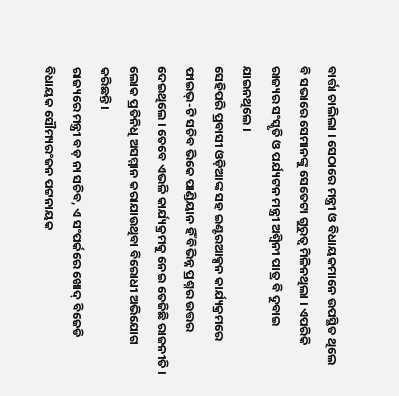ବାର୍ତ୍ତା ଚାଲିଲା । ସେଠାରେ ମନ୍ତ୍ରୀ ଓ ବିଧାୟକମାନେ ଉପସ୍ଥିତ ଥିଲେ ବି ସଭାରେ ସେମାନଙ୍କୁ ସେତେଟା ଗୁରୁତ୍ବ ମିଳିନଥିଲା । ଏପରିକି ରାଜ୍ୟର ସଂସ୍କୃତି ଓ ପର୍ଯ୍ୟଟନ ମନ୍ତ୍ରୀ ଅଶ୍ୱିନୀ ପାତ୍ର ବି ଦୁବାଇ ଯାଇନଥିଲେ ।
ସେହିପରି ପ୍ରବାସୀ ଓଡ଼ିଆଙ୍କ ସହ ଇଣ୍ଟରଆକ୍ସନ କାର୍ଯ୍ୟକ୍ରମରେ ଫାଇଭ୍-ଟି ସଚିବ ଭିକେ ପାଣ୍ଡିୟାନ ହିଁ ବିଭିନ୍ନ ପ୍ରଶ୍ନର ଉତ୍ତର ଦେଇଥିଲେ । ତେବେ ଏଭଳି କାର୍ଯ୍ୟକ୍ରମକୁ ନେଇ ତେଜିଛି ରାଜନୀତି । ଲୋକ ପ୍ରତିନିଧି ଅସମ୍ମାନ କରାଯାଉଥିବା ବିରୋଧୀ ଅଭିଯୋଗ କରିଛନ୍ତି।
ରାଜ୍ୟରେ ମନ୍ତ୍ରୀ ବଡ଼ ନା ସଚିବ, ଏ ସଂପର୍କରେ ଖୋଦ୍ ବିଜେଡି ବିଧାୟକ ସୌମ୍ୟରଂଜନ ପଟ୍ଟନାୟକ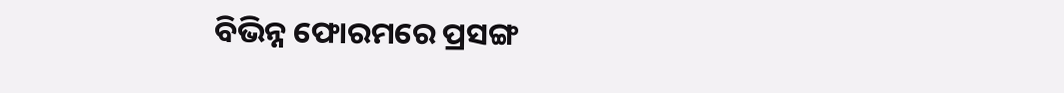ବିଭିନ୍ନ ଫୋରମରେ ପ୍ରସଙ୍ଗ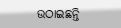ଉଠାଇଛନ୍ତି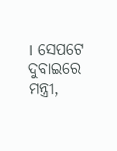। ସେପଟେ ଦୁବାଇରେ ମନ୍ତ୍ରୀ,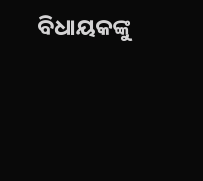ବିଧାୟକଙ୍କୁ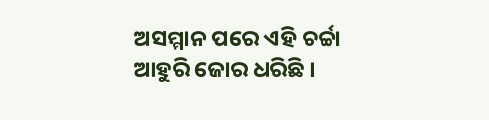ଅସମ୍ମାନ ପରେ ଏହି ଚର୍ଚ୍ଚା ଆହୁରି ଜୋର ଧରିଛି ।